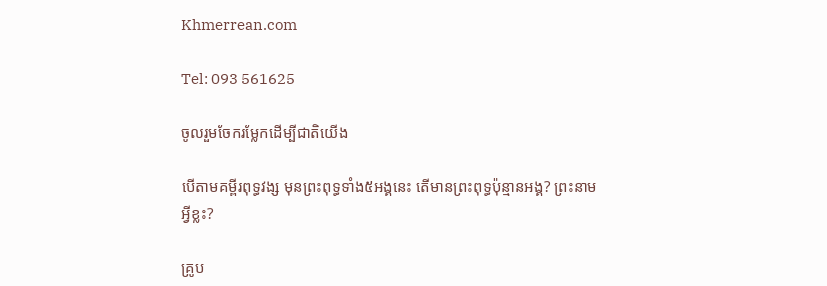Khmerrean.com

Tel: 093 561625

ចូលរួមចែករម្លែកដើម្បីជាតិយើង

បើតាមគម្ពីរពុទ្ធវង្ស មុនព្រះពុទ្ធទាំង៥អង្គនេះ តើមានព្រះពុទ្ធប៉ុន្មានអង្គ? ព្រះនាមអ្វីខ្លះ?

គ្រូប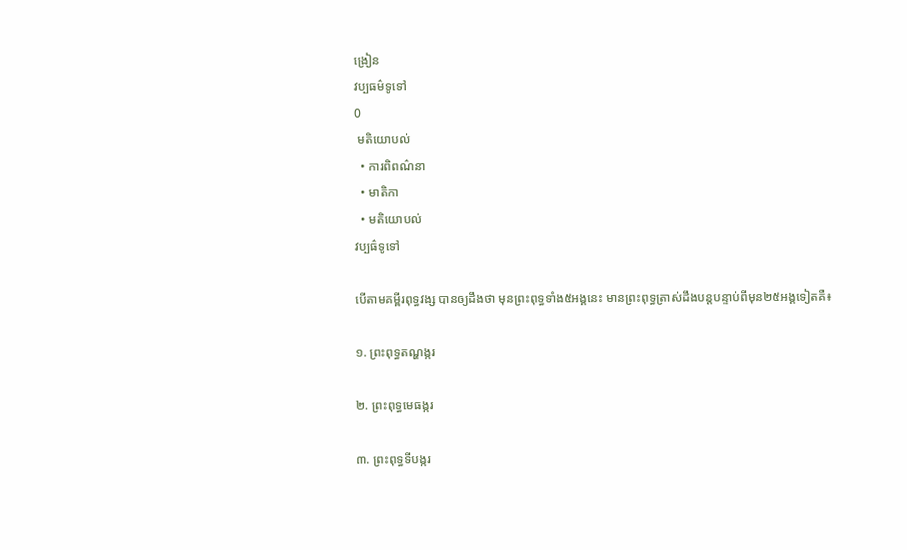ង្រៀន
វប្បធម៌ទូទៅ
0
 មតិយោបល់
  • ការពិពណ៌នា
  • មាតិកា
  • មតិយោបល់
វប្បធ៌ទូទៅ

បើតាមគម្ពីរពុទ្ធវង្ស បានឲ្យដឹងថា មុនព្រះពុទ្ធទាំង៥អង្គនេះ មានព្រះពុទ្ធត្រាស់ដឹងបន្តបន្ទាប់ពីមុន២៥អង្គទៀតគឺ៖

១. ព្រះពុទ្ធតណ្ហង្ករ

២. ព្រះពុទ្ធមេធង្ករ

៣. ព្រះពុទ្ធទីបង្ករ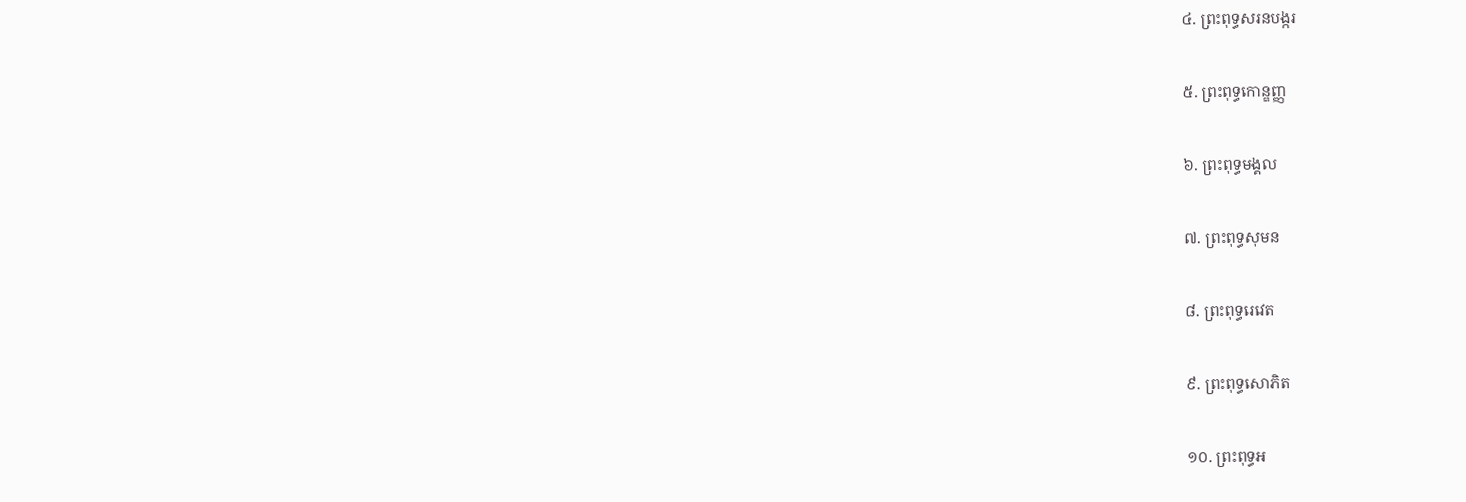៤. ព្រះពុទ្ធសរនបង្ករ

៥. ព្រះពុទ្ធកោន្ឌញ្ញ

៦. ព្រះពុទ្ធមង្គល

៧. ព្រះពុទ្ធសុមន

៨. ព្រះពុទ្ធរេវេត

៩. ព្រះពុទ្ធសោភិត

១០. ព្រះពុទ្ធអ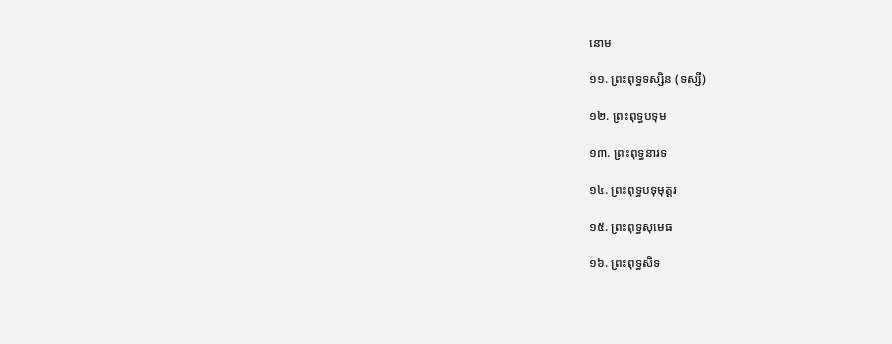នោម

១១. ព្រះពុទ្ធទស្សិន (ទស្សី)

១២. ព្រះពុទ្ធបទុម

១៣. ព្រះពុទ្ធនារទ

១៤. ព្រះពុទ្ធបទុមុត្តរ

១៥. ព្រះពុទ្ធសុមេធ

១៦. ព្រះពុទ្ធសិទ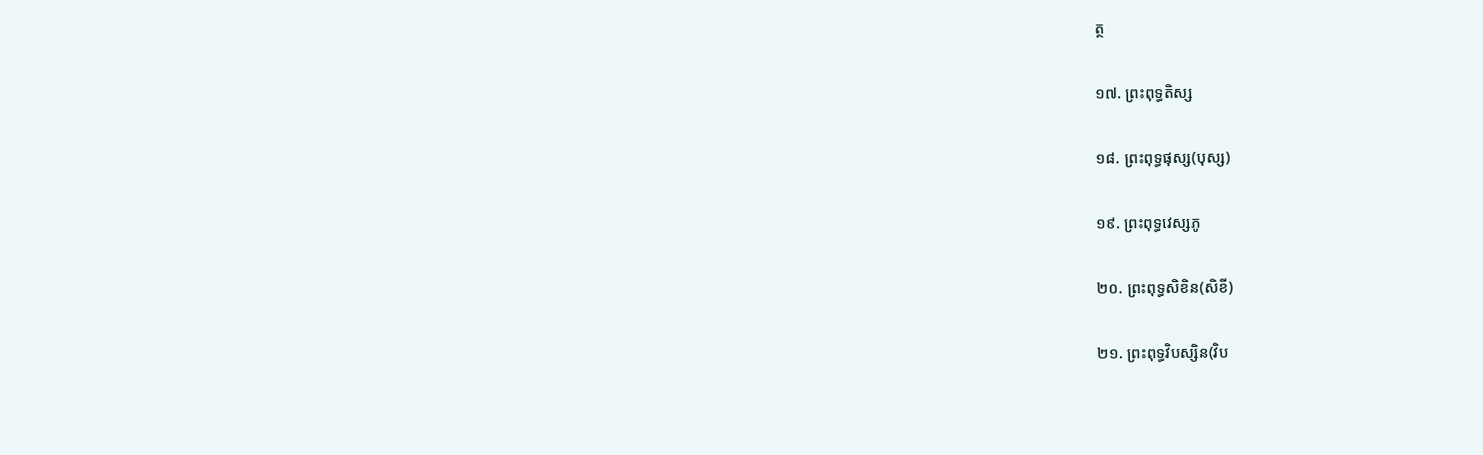ត្ថ

១៧. ព្រះពុទ្ធតិស្ស

១៨. ព្រះពុទ្ធផុស្ស(បុស្ស)

១៩. ព្រះពុទ្ធវេស្សភូ

២០. ព្រះពុទ្ធសិខិន(សិខី)

២១. ព្រះពុទ្ធវិបស្សិន(វិប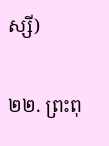ស្សី)

២២. ព្រះពុ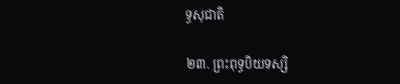ទ្ធសុជាតិ

២៣. ព្រះពុទ្ធបិយទស្សិ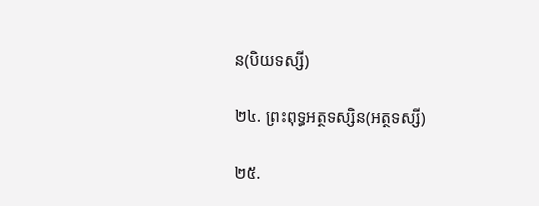ន(បិយទស្សី)

២៤. ព្រះពុទ្ធអត្ថទស្សិន(អត្ថទស្សី)

២៥.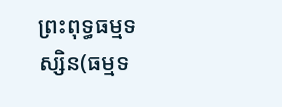ព្រះពុទ្ធធម្មទស្សិន(ធម្មទ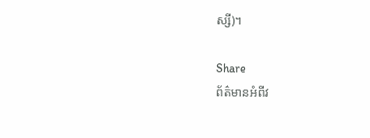ស្សី)។

Share
ព័ត៌មានអំពីវ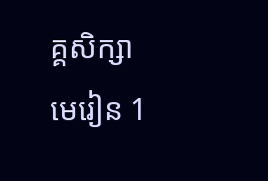គ្គសិក្សា
មេរៀន 1